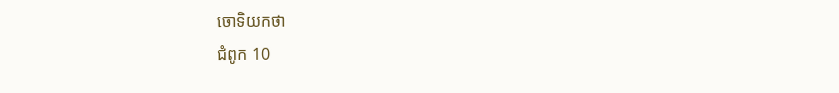ចោទិយកថា
ជំពូក 10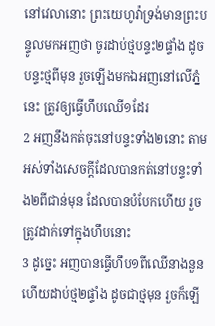នៅវេលានោះ ព្រះយេហូវ៉ាទ្រង់មានព្រះបន្ទូលមកអញថា ចូរដាប់ថ្មបន្ទះ២ផ្ទាំង ដូចបន្ទះថ្មពីមុន រួចឡើងមកឯអញនៅលើភ្នំនេះ ត្រូវឲ្យធ្វើហឹបឈើ១ដែរ
2 អញនឹងកត់ចុះនៅបន្ទះទាំង២នោះ តាមអស់ទាំងសេចក្ដីដែលបានកត់នៅបន្ទះទាំង២ពីជាន់មុន ដែលបានបំបែកហើយ រួចត្រូវដាក់ទៅក្នុងហឹបនោះ
3 ដូច្នេះ អញបានធ្វើហឹប១ពីឈើនាងនួន ហើយដាប់ថ្ម២ផ្ទាំង ដូចជាថ្មមុន រួចក៏ឡើ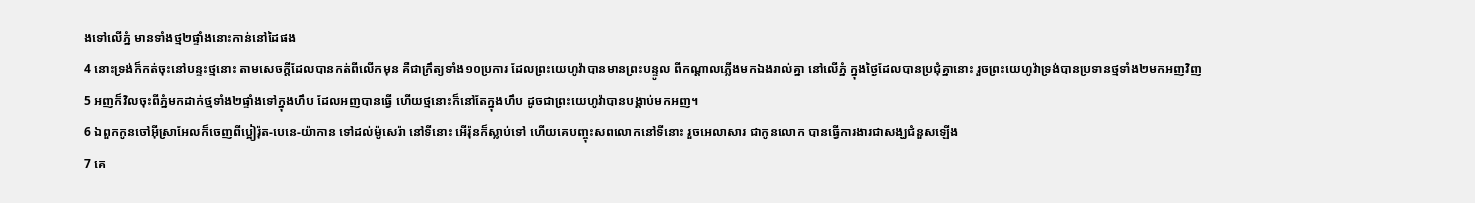ងទៅលើភ្នំ មានទាំងថ្ម២ផ្ទាំងនោះកាន់នៅដៃផង
4 នោះទ្រង់ក៏កត់ចុះនៅបន្ទះថ្មនោះ តាមសេចក្ដីដែលបានកត់ពីលើកមុន គឺជាក្រឹត្យទាំង១០ប្រការ ដែលព្រះយេហូវ៉ាបានមានព្រះបន្ទូល ពីកណ្តាលភ្លើងមកឯងរាល់គ្នា នៅលើភ្នំ ក្នុងថ្ងៃដែលបានប្រជុំគ្នានោះ រួចព្រះយេហូវ៉ាទ្រង់បានប្រទានថ្មទាំង២មកអញវិញ
5 អញក៏វិលចុះពីភ្នំមកដាក់ថ្មទាំង២ផ្ទាំងទៅក្នុងហឹប ដែលអញបានធ្វើ ហើយថ្មនោះក៏នៅតែក្នុងហឹប ដូចជាព្រះយេហូវ៉ាបានបង្គាប់មកអញ។
6 ឯពួកកូនចៅអ៊ីស្រាអែលក៏ចេញពីប្អៀរ៉ុត-បេនេ-យ៉ាកាន ទៅដល់ម៉ូសេរ៉ា នៅទីនោះ អើរ៉ុនក៏ស្លាប់ទៅ ហើយគេបញ្ចុះសពលោកនៅទីនោះ រួចអេលាសារ ជាកូនលោក បានធ្វើការងារជាសង្ឃជំនួសឡើង
7 គេ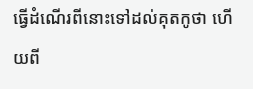ធ្វើដំណើរពីនោះទៅដល់គុតកូថា ហើយពី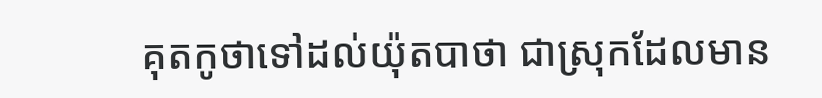គុតកូថាទៅដល់យ៉ុតបាថា ជាស្រុកដែលមាន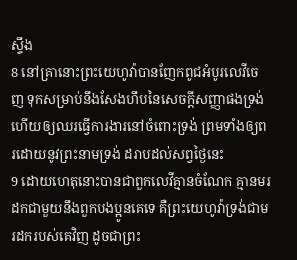ស្ទឹង
8 នៅគ្រានោះព្រះយេហូវ៉ាបានញែកពូជអំបូរលេវីចេញ ទុកសម្រាប់នឹងសែងហឹបនៃសេចក្ដីសញ្ញាផងទ្រង់ ហើយឲ្យឈរធ្វើការងារនៅចំពោះទ្រង់ ព្រមទាំងឲ្យពរដោយនូវព្រះនាមទ្រង់ ដរាបដល់សព្វថ្ងៃនេះ
9 ដោយហេតុនោះបានជាពួកលេវីគ្មានចំណែក គ្មានមរដកជាមួយនឹងពួកបងប្អូនគេទេ គឺព្រះយេហូវ៉ាទ្រង់ជាមរដករបស់គេវិញ ដូចជាព្រះ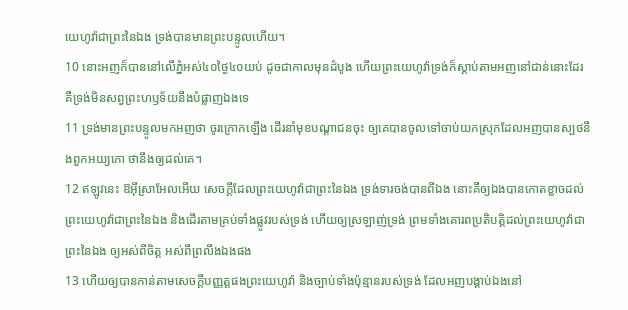យេហូវ៉ាជាព្រះនៃឯង ទ្រង់បានមានព្រះបន្ទូលហើយ។
10 នោះអញក៏បាននៅលើភ្នំអស់៤០ថ្ងៃ៤០យប់ ដូចជាកាលមុនដំបូង ហើយព្រះយេហូវ៉ាទ្រង់ក៏ស្តាប់តាមអញនៅជាន់នោះដែរ គឺទ្រង់មិនសព្វព្រះហឫទ័យនឹងបំផ្លាញឯងទេ
11 ទ្រង់មានព្រះបន្ទូលមកអញថា ចូរក្រោកឡើង ដើរនាំមុខបណ្តាជនចុះ ឲ្យគេបានចូលទៅចាប់យកស្រុកដែលអញបានស្បថនឹងពួកអយ្យកោ ថានឹងឲ្យដល់គេ។
12 ឥឡូវនេះ ឱអ៊ីស្រាអែលអើយ សេចក្ដីដែលព្រះយេហូវ៉ាជាព្រះនៃឯង ទ្រង់ទារចង់បានពីឯង នោះគឺឲ្យឯងបានកោតខ្លាចដល់ព្រះយេហូវ៉ាជាព្រះនៃឯង និងដើរតាមគ្រប់ទាំងផ្លូវរបស់ទ្រង់ ហើយឲ្យស្រឡាញ់ទ្រង់ ព្រមទាំងគោរពប្រតិបត្តិដល់ព្រះយេហូវ៉ាជាព្រះនៃឯង ឲ្យអស់ពីចិត្ត អស់ពីព្រលឹងឯងផង
13 ហើយឲ្យបានកាន់តាមសេចក្ដីបញ្ញត្តផងព្រះយេហូវ៉ា និងច្បាប់ទាំងប៉ុន្មានរបស់ទ្រង់ ដែលអញបង្គាប់ឯងនៅ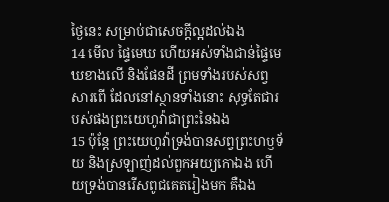ថ្ងៃនេះ សម្រាប់ជាសេចក្ដីល្អដល់ឯង
14 មើល ផ្ទៃមេឃ ហើយអស់ទាំងជាន់ផ្ទៃមេឃខាងលើ និងផែនដី ព្រមទាំងរបស់សព្វសារពើ ដែលនៅស្ថានទាំងនោះ សុទ្ធតែជារបស់ផងព្រះយេហូវ៉ាជាព្រះនៃឯង
15 ប៉ុន្តែ ព្រះយេហូវ៉ាទ្រង់បានសព្វព្រះហឫទ័យ និងស្រឡាញ់ដល់ពួកអយ្យកោឯង ហើយទ្រង់បានរើសពូជគេតរៀងមក គឺឯង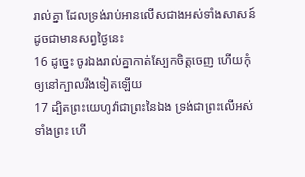រាល់គ្នា ដែលទ្រង់រាប់អានលើសជាងអស់ទាំងសាសន៍ ដូចជាមានសព្វថ្ងៃនេះ
16 ដូច្នេះ ចូរឯងរាល់គ្នាកាត់ស្បែកចិត្តចេញ ហើយកុំឲ្យនៅក្បាលរឹងទៀតឡើយ
17 ដ្បិតព្រះយេហូវ៉ាជាព្រះនៃឯង ទ្រង់ជាព្រះលើអស់ទាំងព្រះ ហើ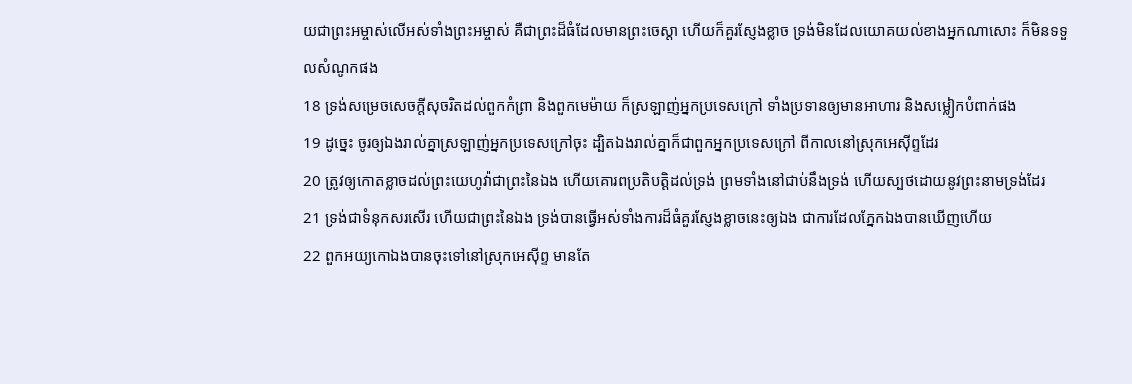យជាព្រះអម្ចាស់លើអស់ទាំងព្រះអម្ចាស់ គឺជាព្រះដ៏ធំដែលមានព្រះចេស្តា ហើយក៏គួរស្ញែងខ្លាច ទ្រង់មិនដែលយោគយល់ខាងអ្នកណាសោះ ក៏មិនទទួលសំណូកផង
18 ទ្រង់សម្រេចសេចក្ដីសុចរិតដល់ពួកកំព្រា និងពួកមេម៉ាយ ក៏ស្រឡាញ់អ្នកប្រទេសក្រៅ ទាំងប្រទានឲ្យមានអាហារ និងសម្លៀកបំពាក់ផង
19 ដូច្នេះ ចូរឲ្យឯងរាល់គ្នាស្រឡាញ់អ្នកប្រទេសក្រៅចុះ ដ្បិតឯងរាល់គ្នាក៏ជាពួកអ្នកប្រទេសក្រៅ ពីកាលនៅស្រុកអេស៊ីព្ទដែរ
20 ត្រូវឲ្យកោតខ្លាចដល់ព្រះយេហូវ៉ាជាព្រះនៃឯង ហើយគោរពប្រតិបត្តិដល់ទ្រង់ ព្រមទាំងនៅជាប់នឹងទ្រង់ ហើយស្បថដោយនូវព្រះនាមទ្រង់ដែរ
21 ទ្រង់ជាទំនុកសរសើរ ហើយជាព្រះនៃឯង ទ្រង់បានធ្វើអស់ទាំងការដ៏ធំគួរស្ញែងខ្លាចនេះឲ្យឯង ជាការដែលភ្នែកឯងបានឃើញហើយ
22 ពួកអយ្យកោឯងបានចុះទៅនៅស្រុកអេស៊ីព្ទ មានតែ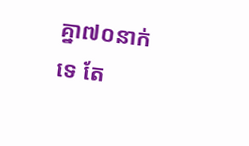គ្នា៧០នាក់ទេ តែ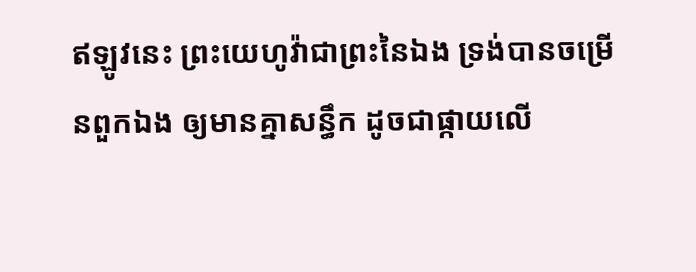ឥឡូវនេះ ព្រះយេហូវ៉ាជាព្រះនៃឯង ទ្រង់បានចម្រើនពួកឯង ឲ្យមានគ្នាសន្ធឹក ដូចជាផ្កាយលើ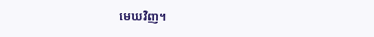មេឃវិញ។